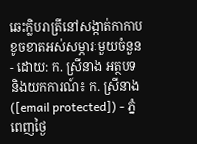ឆេះក្លិបរាត្រីនៅសង្កាត់កាកាប ខូចខាតអស់សម្ភារៈមួយចំនួន
- ដោយ: ក. ស្រីនាង អត្ថបទ និងយកការណ៍៖ ក. ស្រីនាង ([email protected]) - ភ្នំពេញថ្ងៃ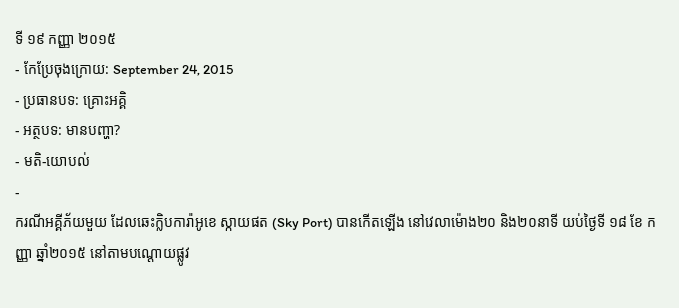ទី ១៩ កញ្ញា ២០១៥
- កែប្រែចុងក្រោយ: September 24, 2015
- ប្រធានបទ: គ្រោះអគ្គិ
- អត្ថបទ: មានបញ្ហា?
- មតិ-យោបល់
-
ករណីអគ្គីភ័យមួយ ដែលឆេះក្លិបការ៉ាអូខេ ស្កាយផត (Sky Port) បានកើតឡើង នៅវេលាម៉ោង២០ និង២០នាទី យប់ថ្ងៃទី ១៨ ខែ កញ្ញា ឆ្នាំ២០១៥ នៅតាមបណ្តោយផ្លូវ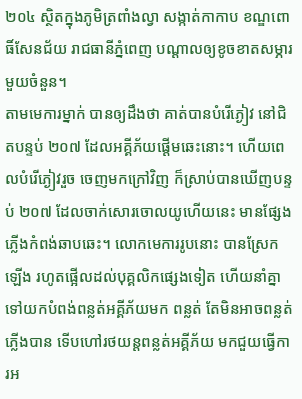២០៤ ស្ថិតក្នុងភូមិត្រពាំងល្វា សង្កាត់កាកាប ខណ្ឌពោធិ៍សែនជ័យ រាជធានីភ្នំពេញ បណ្តាលឲ្យខូចខាតសម្ភារមួយចំនួន។
តាមមេការម្នាក់ បានឲ្យដឹងថា គាត់បានបំរើភ្ងៀវ នៅជិតបន្ទប់ ២០៧ ដែលអគ្គីភ័យផ្តើមឆេះនោះ។ ហើយពេលបំរើភ្ងៀវរួច ចេញមកក្រៅវិញ ក៏ស្រាប់បានឃើញបន្ទប់ ២០៧ ដែលចាក់សោរចោលយូហើយនេះ មានផ្សែងភ្លើងកំពង់ឆាបឆេះ។ លោកមេការរូបនោះ បានស្រែកឡើង រហូតផ្អើលដល់បុគ្គលិកផ្សេងទៀត ហើយនាំគ្នាទៅយកបំពង់ពន្លត់អគ្គីភ័យមក ពន្លត់ តែមិនអាចពន្លត់ភ្លើងបាន ទើបហៅរថយន្តពន្លត់អគ្គីភ័យ មកជួយធ្វើការអ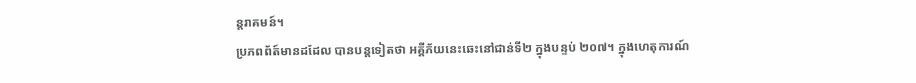ន្តរាគមន៍។
ប្រភពព័ត៍មានដដែល បានបន្តទៀតថា អគ្គីភ័យនេះឆេះនៅជាន់ទី២ ក្នុងបន្ទប់ ២០៧។ ក្នុងហេតុការណ៍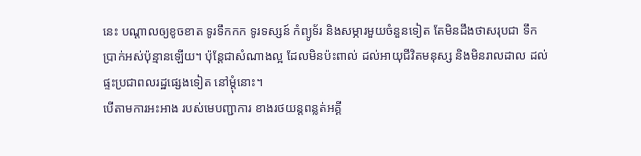នេះ បណ្តាលឲ្យខូចខាត ទូរទឹកកក ទូរទស្សន៍ កំព្យូទ័រ និងសម្ភារមួយចំនួនទៀត តែមិនដឹងថាសរុបជា ទឹកប្រាក់អស់ប៉ុន្មានឡើយ។ ប៉ុន្តែជាសំណាងល្អ ដែលមិនប៉ះពាល់ ដល់អាយុជីវិតមនុស្ស និងមិនរាលដាល ដល់ផ្ទះប្រជាពលរដ្ឋផ្សេងទៀត នៅម្តុំនោះ។
បើតាមការអះអាង របស់មេបញ្ជាការ ខាងរថយន្តពន្លត់អគ្គី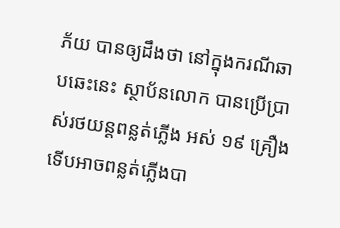ភ័យ បានឲ្យដឹងថា នៅក្នុងករណីឆាបឆេះនេះ ស្ថាប័នលោក បានប្រើប្រាស់រថយន្តពន្លត់ភ្លើង អស់ ១៩ គ្រឿង ទើបអាចពន្លត់ភ្លើងបា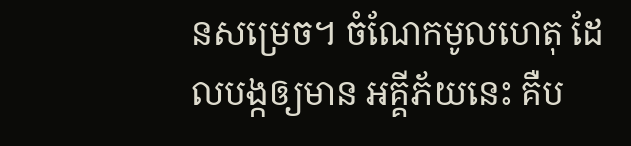នសម្រេច។ ចំណែកមូលហេតុ ដែលបង្កឲ្យមាន អគ្គីភ័យនេះ គឺប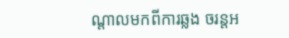ណ្តាលមកពីការឆ្លង ចរន្តអ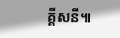គ្គីសនី៕